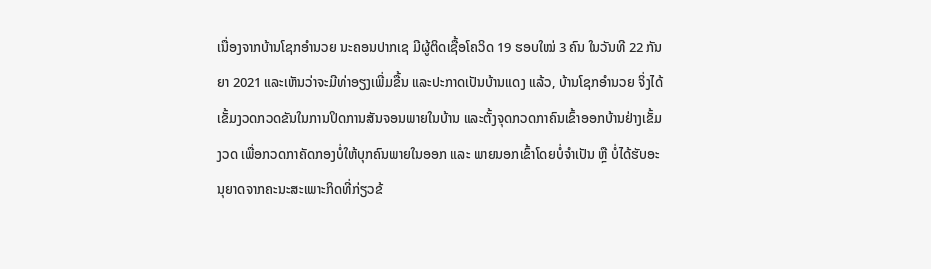ເນື່ອງຈາກບ້ານໂຊກອຳນວຍ ນະຄອນປາກເຊ ມີຜູ້ຕິດເຊື້ອໂຄວິດ 19 ຮອບໃໝ່ 3 ຄົນ ໃນວັນທີ 22 ກັນຍາ 2021 ແລະເຫັນວ່າຈະມີທ່າອຽງເພີ່ມຂື້ນ ແລະປະກາດເປັນບ້ານແດງ ແລ້ວ, ບ້ານໂຊກອຳນວຍ ຈິ່ງໄດ້ເຂັ້ມງວດກວດຂັນໃນການປິດການສັນຈອນພາຍໃນບ້ານ ແລະຕັ້ງຈຸດກວດກາຄົນເຂົ້າອອກບ້ານຢ່າງເຂັ້ມງວດ ເພື່ອກວດກາຄັດກອງບໍ່ໃຫ້ບຸກຄົນພາຍໃນອອກ ແລະ ພາຍນອກເຂົ້າໂດຍບໍ່ຈຳເປັນ ຫຼື ບໍ່ໄດ້ຮັບອະນຸຍາດຈາກຄະນະສະເພາະກິດທີ່ກ່ຽວຂ້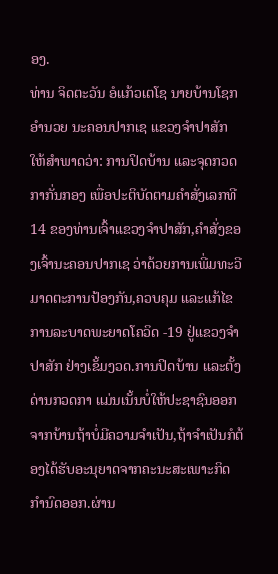ອງ.
ທ່ານ ຈິດຕະວັນ ອໍແກ້ວເຕໂຊ ນາຍບ້ານໂຊກອຳນວຍ ນະຄອນປາກເຊ ແຂວງຈຳປາສັກ ໃຫ້ສຳພາດວ່າ: ການປິດບ້ານ ແລະຈຸດກວດກາກັ່ນກອງ ເພື່ອປະຕິບັດຕາມຄຳສັ່ງເລກທີ 14 ຂອງທ່ານເຈົ້າແຂວງຈຳປາສັກ,ຄຳສັ່ງຂອງເຈົ້ານະຄອນປາກເຊ ວ່າດ້ວຍການເພີ່ມທະວີມາດຕະການປ້ອງກັນ,ຄວບຄຸມ ແລະແກ້ໄຂການລະບາດພະຍາດໂຄວິດ -19 ຢູ່ແຂວງຈຳປາສັກ ຢ່າງເຂັ້ມງວດ.ການປິດບ້ານ ແລະຕັ້ງດ່ານກວດກາ ແມ່ນເນັ້ນບໍ່ໃຫ້ປະຊາຊົນອອກຈາກບ້ານຖ້າບໍ່ມີຄວາມຈຳເປັນ,ຖ້າຈຳເປັນກໍຕ້ອງໄດ້ຮັບອະນຸຍາດຈາກຄະນະສະເພາະກິດກຳນົດອອກ.ຜ່ານ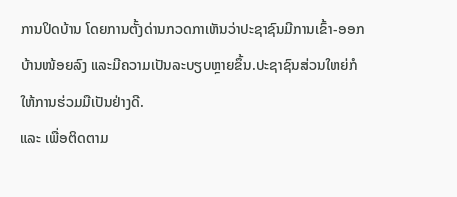ການປິດບ້ານ ໂດຍການຕັ້ງດ່ານກວດກາເຫັນວ່າປະຊາຊົນມີການເຂົ້າ-ອອກບ້ານໜ້ອຍລົງ ແລະມີຄວາມເປັນລະບຽບຫຼາຍຂຶ້ນ.ປະຊາຊົນສ່ວນໃຫຍ່ກໍໃຫ້ການຮ່ວມມືເປັນຢ່າງດີ.
ແລະ ເພື່ອຕິດຕາມ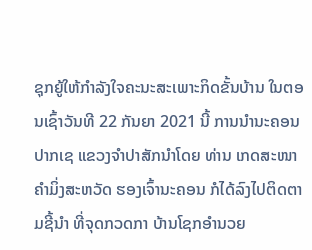ຊຸກຍູ້ໃຫ້ກຳລັງໃຈຄະນະສະເພາະກິດຂັ້ນບ້ານ ໃນຕອນເຊົ້າວັນທີ 22 ກັນຍາ 2021 ນີ້ ການນໍານະຄອນປາກເຊ ແຂວງຈຳປາສັກນຳໂດຍ ທ່ານ ເກດສະໜາ ຄຳມິ່ງສະຫວັດ ຮອງເຈົ້ານະຄອນ ກໍໄດ້ລົງໄປຕິດຕາມຊີ້ນໍາ ທີ່ຈຸດກວດກາ ບ້ານໂຊກອຳນວຍ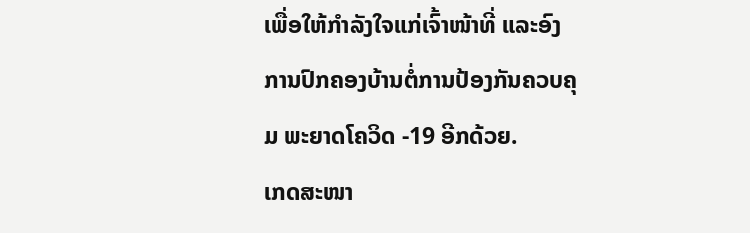ເພື່ອໃຫ້ກຳລັງໃຈແກ່ເຈົ້າໜ້າທີ່ ແລະອົງການປົກຄອງບ້ານຕໍ່ການປ້ອງກັນຄວບຄຸມ ພະຍາດໂຄວິດ -19 ອີກດ້ວຍ.
ເກດສະໜາ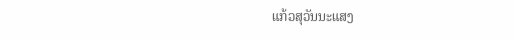ແກ້ວສຸວັນນະແສງ